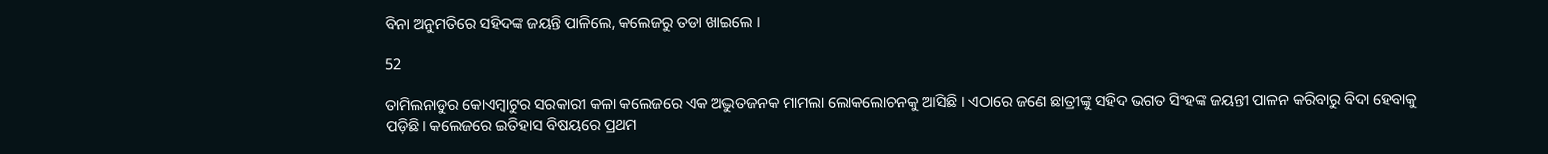ବିନା ଅନୁମତିରେ ସହିଦଙ୍କ ଜୟନ୍ତି ପାଳିଲେ, କଲେଜରୁ ତଡା ଖାଇଲେ ।

52

ତାମିଲନାଡୁର କୋଏମ୍ବାଟୁର ସରକାରୀ କଳା କଲେଜରେ ଏକ ଅଦ୍ଭୁତଜନକ ମାମଲା ଲୋକଲୋଚନକୁ ଆସିଛି । ଏଠାରେ ଜଣେ ଛାତ୍ରୀଙ୍କୁ ସହିଦ ଭଗତ ସିଂହଙ୍କ ଜୟନ୍ତୀ ପାଳନ କରିବାରୁ ବିଦା ହେବାକୁ ପଡ଼ିଛି। କଲେଜରେ ଇତିହାସ ବିଷୟରେ ପ୍ରଥମ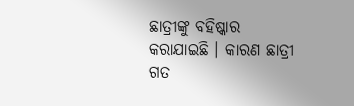ଛାତ୍ରୀଙ୍କୁ ବହିଷ୍କାର କରାଯାଇଛି । କାରଣ ଛାତ୍ରୀ ଗତ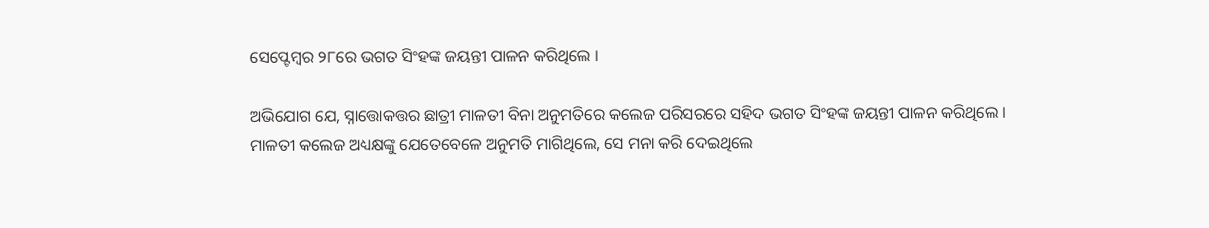ସେପ୍ଟେମ୍ବର ୨୮ରେ ଭଗତ ସିଂହଙ୍କ ଜୟନ୍ତୀ ପାଳନ କରିଥିଲେ ।

ଅଭିଯୋଗ ଯେ, ସ୍ନାତ୍ତୋକତ୍ତର ଛାତ୍ରୀ ମାଳତୀ ବିନା ଅନୁମତିରେ କଲେଜ ପରିସରରେ ସହିଦ ଭଗତ ସିଂହଙ୍କ ଜୟନ୍ତୀ ପାଳନ କରିଥିଲେ । ମାଳତୀ କଲେଜ ଅଧ୍ୟକ୍ଷଙ୍କୁ ଯେତେବେଳେ ଅନୁମତି ମାଗିଥିଲେ, ସେ ମନା କରି ଦେଇଥିଲେ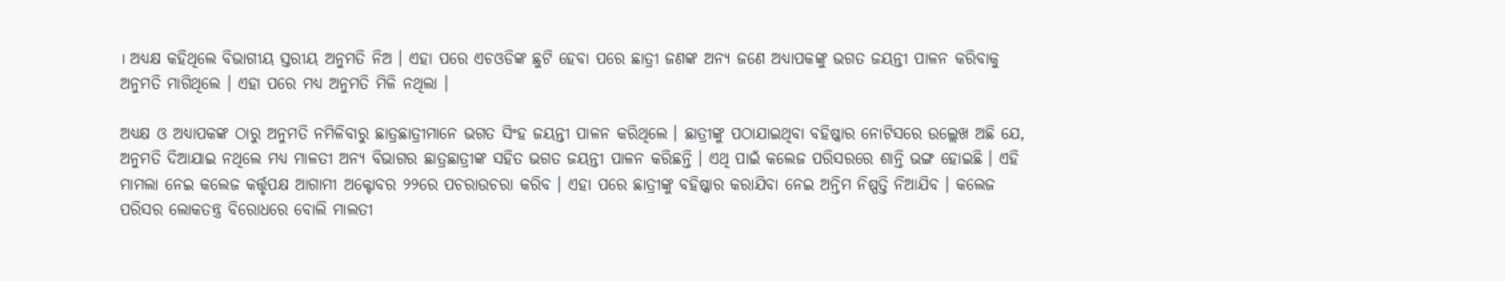। ଅଧ୍ୟକ୍ଷ କହିଥିଲେ ବିଭାଗୀୟ ସ୍ତରୀୟ ଅନୁମତି ନିଅ । ଏହା ପରେ ଏଚଓଡିଙ୍କ ଛୁଟି ହେବା ପରେ ଛାତ୍ରୀ ଜଣଙ୍କ ଅନ୍ୟ ଜଣେ ଅଧ୍ୟାପକଙ୍କୁ ଭଗତ ଜୟନ୍ତୀ ପାଳନ କରିବାକୁ ଅନୁମତି ମାଗିଥିଲେ । ଏହା ପରେ ମଧ୍ୟ ଅନୁମତି ମିଳି ନଥିଲା ।

ଅଧ୍ୟକ୍ଷ ଓ ଅଧ୍ୟାପକଙ୍କ ଠାରୁ ଅନୁମତି ନମିଳିବାରୁ ଛାତ୍ରଛାତ୍ରୀମାନେ ଭଗତ ସିଂହ ଜୟନ୍ତୀ ପାଳନ କରିଥିଲେ । ଛାତ୍ରୀଙ୍କୁ ପଠାଯାଇଥିବା ବହିଷ୍କାର ନୋଟିସରେ ଉଲ୍ଲେଖ ଅଛି ଯେ, ଅନୁମତି ଦିଆଯାଇ ନଥିଲେ ମଧ୍ୟ ମାଳତୀ ଅନ୍ୟ ବିଭାଗର ଛାତ୍ରଛାତ୍ରୀଙ୍କ ସହିତ ଭଗତ ଜୟନ୍ତୀ ପାଳନ କରିଛନ୍ତି । ଏଥି ପାଇଁ କଲେଜ ପରିସରରେ ଶାନ୍ତି ଭଙ୍ଗ ହୋଇଛି । ଏହି ମାମଲା ନେଇ କଲେଜ କର୍ତ୍ତୃପକ୍ଷ ଆଗାମୀ ଅକ୍ଟୋବର ୨୨ରେ ପଚରାଉଚରା କରିବ । ଏହା ପରେ ଛାତ୍ରୀଙ୍କୁ ବହିଷ୍କାର କରାଯିବା ନେଇ ଅନ୍ତିମ ନିଷ୍ପତ୍ତି ନିଆଯିବ । କଲେଜ ପରିସର ଲୋକତନ୍ତ୍ର ବିରୋଧରେ ବୋଲି ମାଲତୀ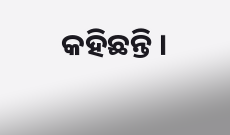କହିଛନ୍ତି ।